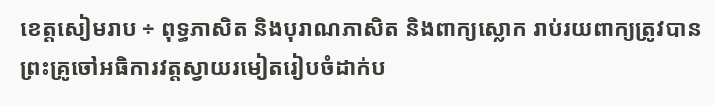ខេត្តសៀមរាប ÷ ពុទ្ធភាសិត និងបុរាណភាសិត និងពាក្យស្លោក រាប់រយពាក្យត្រូវបានព្រះគ្រូចៅអធិការវត្តស្វាយរមៀតរៀបចំដាក់ប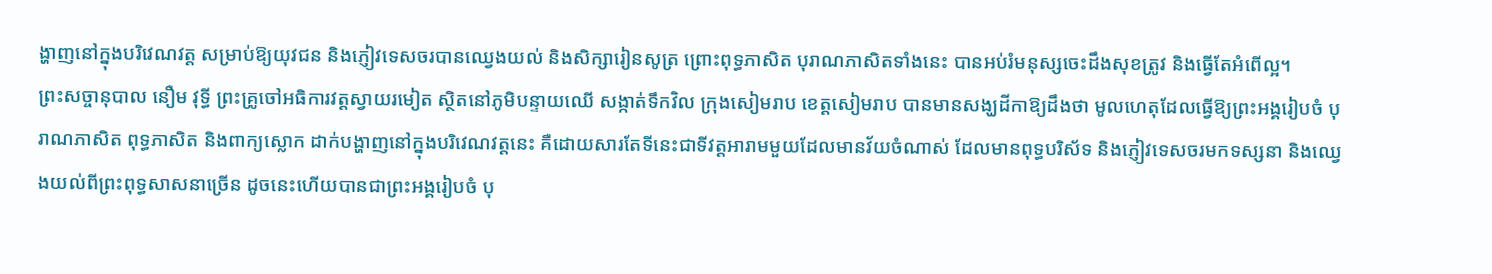ង្ហាញនៅក្នុងបរិវេណវត្ត សម្រាប់ឱ្យយុវជន និងភ្ញៀវទេសចរបានឈ្វេងយល់ និងសិក្សារៀនសូត្រ ព្រោះពុទ្ធភាសិត បុរាណភាសិតទាំងនេះ បានអប់រំមនុស្សចេះដឹងសុខត្រូវ និងធ្វើតែអំពើល្អ។
ព្រះសច្ចានុបាល នឿម វុទ្ធី ព្រះគ្រូចៅអធិការវត្តស្វាយរមៀត ស្ថិតនៅភូមិបន្ទាយឈើ សង្កាត់ទឹកវិល ក្រុងសៀមរាប ខេត្តសៀមរាប បានមានសង្ឃដីកាឱ្យដឹងថា មូលហេតុដែលធ្វើឱ្យព្រះអង្គរៀបចំ បុរាណភាសិត ពុទ្ធភាសិត និងពាក្យស្លោក ដាក់បង្ហាញនៅក្នុងបរិវេណវត្តនេះ គឺដោយសារតែទីនេះជាទីវត្តអារាមមួយដែលមានវ័យចំណាស់ ដែលមានពុទ្ធបរិស័ទ និងភ្ញៀវទេសចរមកទស្សនា និងឈ្វេងយល់ពីព្រះពុទ្ធសាសនាច្រើន ដូចនេះហើយបានជាព្រះអង្គរៀបចំ បុ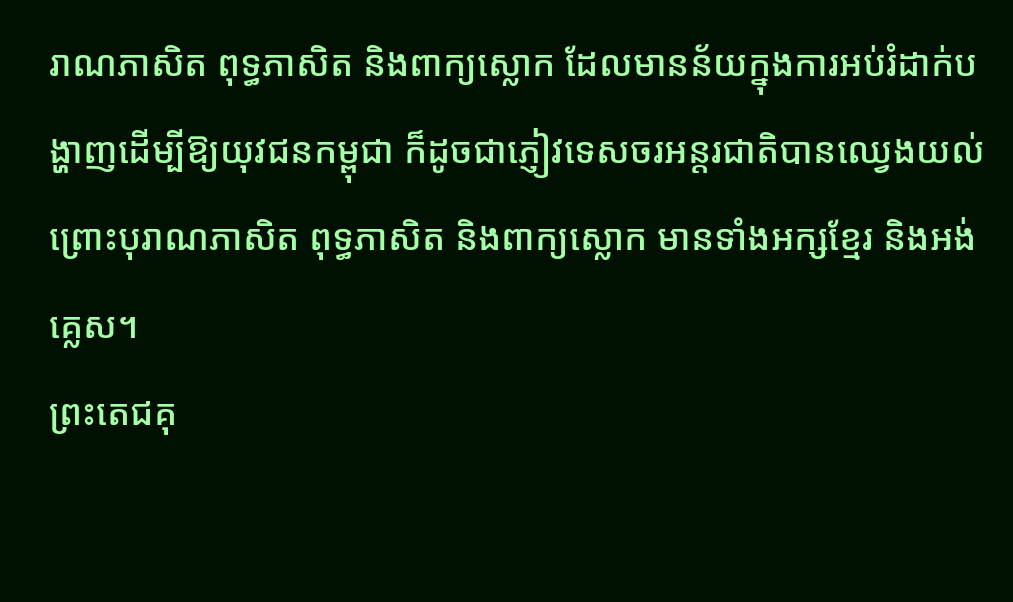រាណភាសិត ពុទ្ធភាសិត និងពាក្យស្លោក ដែលមានន័យក្នុងការអប់រំដាក់បង្ហាញដើម្បីឱ្យយុវជនកម្ពុជា ក៏ដូចជាភ្ញៀវទេសចរអន្តរជាតិបានឈ្វេងយល់ ព្រោះបុរាណភាសិត ពុទ្ធភាសិត និងពាក្យស្លោក មានទាំងអក្សខ្មែរ និងអង់គ្លេស។
ព្រះតេជគុ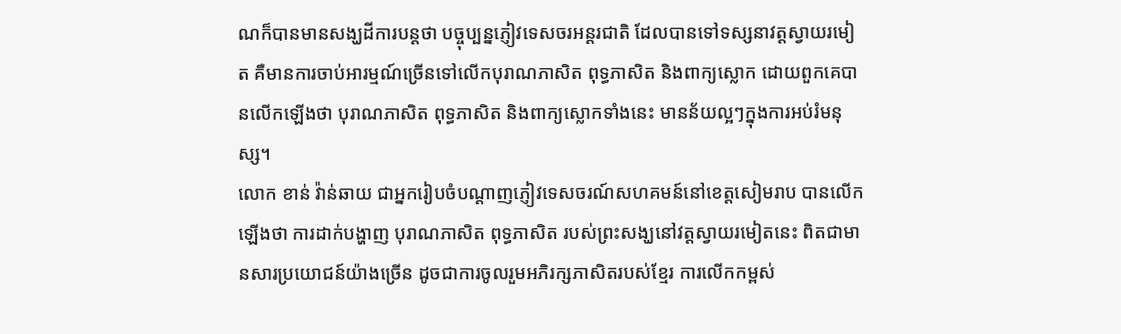ណក៏បានមានសង្ឃដីការបន្តថា បច្ចុប្បន្នភ្ញៀវទេសចរអន្តរជាតិ ដែលបានទៅទស្សនាវត្តស្វាយរមៀត គឺមានការចាប់អារម្មណ៍ច្រើនទៅលើកបុរាណភាសិត ពុទ្ធភាសិត និងពាក្យស្លោក ដោយពួកគេបានលើកឡើងថា បុរាណភាសិត ពុទ្ធភាសិត និងពាក្យស្លោកទាំងនេះ មានន័យល្អៗក្នុងការអប់រំមនុស្ស។
លោក ខាន់ វ៉ាន់ឆាយ ជាអ្នករៀបចំបណ្តាញភ្ញៀវទេសចរណ៍សហគមន៍នៅខេត្តសៀមរាប បានលើកឡើងថា ការដាក់បង្ហាញ បុរាណភាសិត ពុទ្ធភាសិត របស់ព្រះសង្ឃនៅវត្តស្វាយរមៀតនេះ ពិតជាមានសារប្រយោជន៍យ៉ាងច្រើន ដូចជាការចូលរួមអភិរក្សភាសិតរបស់ខ្មែរ ការលើកកម្ពស់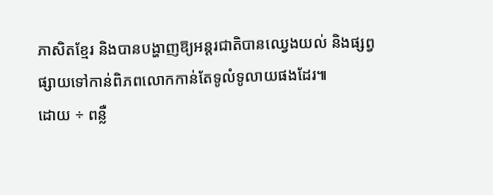ភាសិតខ្មែរ និងបានបង្ហាញឱ្យអន្តរជាតិបានឈ្វេងយល់ និងផ្សព្វផ្សាយទៅកាន់ពិភពលោកកាន់តែទូលំទូលាយផងដែរ៕
ដោយ ÷ ពន្លឺ